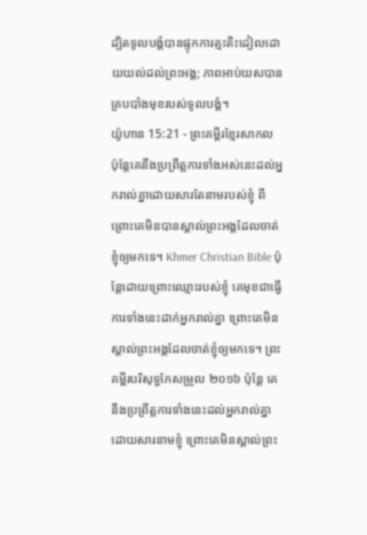ដ្បិតទូលបង្គំបានផ្ទុកការត្មះតិះដៀលដោយយល់ដល់ព្រះអង្គ; ភាពអាប់យសបានគ្របបាំងមុខរបស់ទូលបង្គំ។
យ៉ូហាន 15:21 - ព្រះគម្ពីរខ្មែរសាកល ប៉ុន្តែគេនឹងប្រព្រឹត្តការទាំងអស់នេះដល់អ្នករាល់គ្នាដោយសារតែនាមរបស់ខ្ញុំ ពីព្រោះគេមិនបានស្គាល់ព្រះអង្គដែលចាត់ខ្ញុំឲ្យមកទេ។ Khmer Christian Bible ប៉ុន្ដែដោយព្រោះឈ្មោះរបស់ខ្ញុំ គេមុខជាធ្វើការទាំងនេះដាក់អ្នករាល់គ្នា ព្រោះគេមិនស្គាល់ព្រះអង្គដែលចាត់ខ្ញុំឲ្យមកទេ។ ព្រះគម្ពីរបរិសុទ្ធកែសម្រួល ២០១៦ ប៉ុន្តែ គេនឹងប្រព្រឹត្តការទាំងនេះដល់អ្នករាល់គ្នា ដោយសារនាមខ្ញុំ ព្រោះគេមិនស្គាល់ព្រះ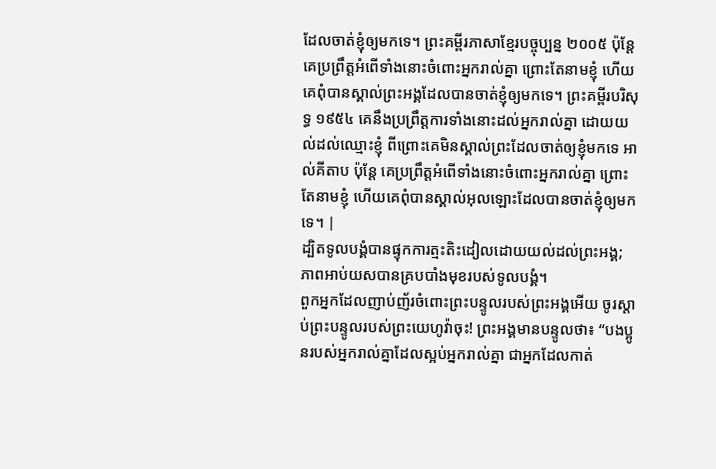ដែលចាត់ខ្ញុំឲ្យមកទេ។ ព្រះគម្ពីរភាសាខ្មែរបច្ចុប្បន្ន ២០០៥ ប៉ុន្តែ គេប្រព្រឹត្តអំពើទាំងនោះចំពោះអ្នករាល់គ្នា ព្រោះតែនាមខ្ញុំ ហើយគេពុំបានស្គាល់ព្រះអង្គដែលបានចាត់ខ្ញុំឲ្យមកទេ។ ព្រះគម្ពីរបរិសុទ្ធ ១៩៥៤ គេនឹងប្រព្រឹត្តការទាំងនោះដល់អ្នករាល់គ្នា ដោយយល់ដល់ឈ្មោះខ្ញុំ ពីព្រោះគេមិនស្គាល់ព្រះដែលចាត់ឲ្យខ្ញុំមកទេ អាល់គីតាប ប៉ុន្ដែ គេប្រព្រឹត្ដអំពើទាំងនោះចំពោះអ្នករាល់គ្នា ព្រោះតែនាមខ្ញុំ ហើយគេពុំបានស្គាល់អុលឡោះដែលបានចាត់ខ្ញុំឲ្យមកទេ។ |
ដ្បិតទូលបង្គំបានផ្ទុកការត្មះតិះដៀលដោយយល់ដល់ព្រះអង្គ; ភាពអាប់យសបានគ្របបាំងមុខរបស់ទូលបង្គំ។
ពួកអ្នកដែលញាប់ញ័រចំពោះព្រះបន្ទូលរបស់ព្រះអង្គអើយ ចូរស្ដាប់ព្រះបន្ទូលរបស់ព្រះយេហូវ៉ាចុះ! ព្រះអង្គមានបន្ទូលថា៖ “បងប្អូនរបស់អ្នករាល់គ្នាដែលស្អប់អ្នករាល់គ្នា ជាអ្នកដែលកាត់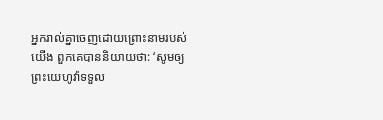អ្នករាល់គ្នាចេញដោយព្រោះនាមរបស់យើង ពួកគេបាននិយាយថា: ‘សូមឲ្យព្រះយេហូវ៉ាទទួល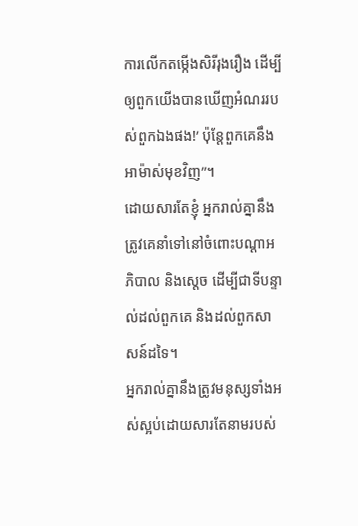ការលើកតម្កើងសិរីរុងរឿង ដើម្បីឲ្យពួកយើងបានឃើញអំណររបស់ពួកឯងផង!’ ប៉ុន្តែពួកគេនឹងអាម៉ាស់មុខវិញ”។
ដោយសារតែខ្ញុំ អ្នករាល់គ្នានឹងត្រូវគេនាំទៅនៅចំពោះបណ្ដាអភិបាល និងស្ដេច ដើម្បីជាទីបន្ទាល់ដល់ពួកគេ និងដល់ពួកសាសន៍ដទៃ។
អ្នករាល់គ្នានឹងត្រូវមនុស្សទាំងអស់ស្អប់ដោយសារតែនាមរបស់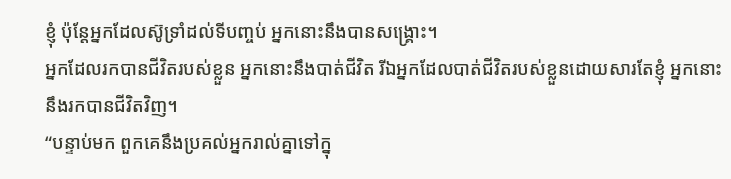ខ្ញុំ ប៉ុន្តែអ្នកដែលស៊ូទ្រាំដល់ទីបញ្ចប់ អ្នកនោះនឹងបានសង្គ្រោះ។
អ្នកដែលរកបានជីវិតរបស់ខ្លួន អ្នកនោះនឹងបាត់ជីវិត រីឯអ្នកដែលបាត់ជីវិតរបស់ខ្លួនដោយសារតែខ្ញុំ អ្នកនោះនឹងរកបានជីវិតវិញ។
“បន្ទាប់មក ពួកគេនឹងប្រគល់អ្នករាល់គ្នាទៅក្នុ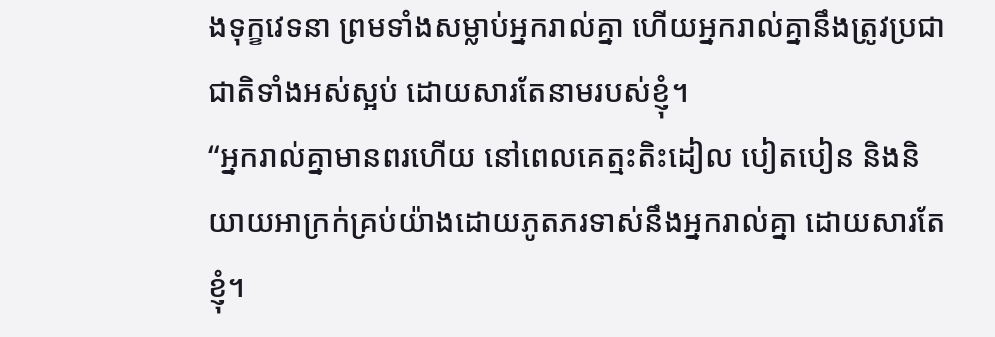ងទុក្ខវេទនា ព្រមទាំងសម្លាប់អ្នករាល់គ្នា ហើយអ្នករាល់គ្នានឹងត្រូវប្រជាជាតិទាំងអស់ស្អប់ ដោយសារតែនាមរបស់ខ្ញុំ។
“អ្នករាល់គ្នាមានពរហើយ នៅពេលគេត្មះតិះដៀល បៀតបៀន និងនិយាយអាក្រក់គ្រប់យ៉ាងដោយភូតភរទាស់នឹងអ្នករាល់គ្នា ដោយសារតែខ្ញុំ។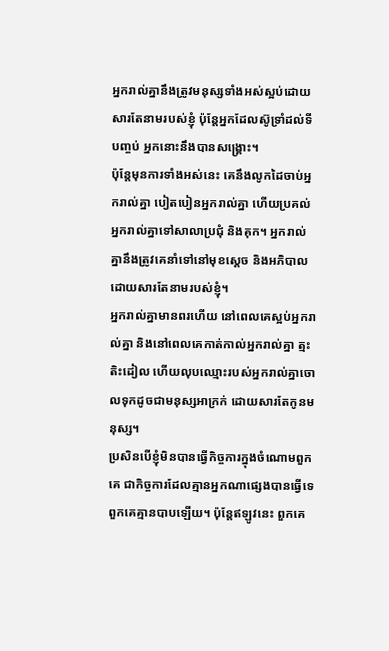អ្នករាល់គ្នានឹងត្រូវមនុស្សទាំងអស់ស្អប់ដោយសារតែនាមរបស់ខ្ញុំ ប៉ុន្តែអ្នកដែលស៊ូទ្រាំដល់ទីបញ្ចប់ អ្នកនោះនឹងបានសង្គ្រោះ។
ប៉ុន្តែមុនការទាំងអស់នេះ គេនឹងលូកដៃចាប់អ្នករាល់គ្នា បៀតបៀនអ្នករាល់គ្នា ហើយប្រគល់អ្នករាល់គ្នាទៅសាលាប្រជុំ និងគុក។ អ្នករាល់គ្នានឹងត្រូវគេនាំទៅនៅមុខស្ដេច និងអភិបាលដោយសារតែនាមរបស់ខ្ញុំ។
អ្នករាល់គ្នាមានពរហើយ នៅពេលគេស្អប់អ្នករាល់គ្នា និងនៅពេលគេកាត់កាល់អ្នករាល់គ្នា ត្មះតិះដៀល ហើយលុបឈ្មោះរបស់អ្នករាល់គ្នាចោលទុកដូចជាមនុស្សអាក្រក់ ដោយសារតែកូនមនុស្ស។
ប្រសិនបើខ្ញុំមិនបានធ្វើកិច្ចការក្នុងចំណោមពួកគេ ជាកិច្ចការដែលគ្មានអ្នកណាផ្សេងបានធ្វើទេ ពួកគេគ្មានបាបឡើយ។ ប៉ុន្តែឥឡូវនេះ ពួកគេ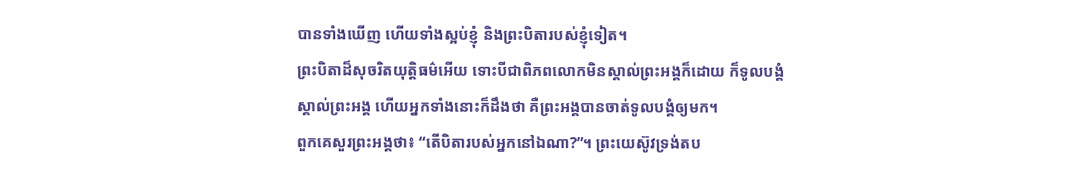បានទាំងឃើញ ហើយទាំងស្អប់ខ្ញុំ និងព្រះបិតារបស់ខ្ញុំទៀត។
ព្រះបិតាដ៏សុចរិតយុត្តិធម៌អើយ ទោះបីជាពិភពលោកមិនស្គាល់ព្រះអង្គក៏ដោយ ក៏ទូលបង្គំស្គាល់ព្រះអង្គ ហើយអ្នកទាំងនោះក៏ដឹងថា គឺព្រះអង្គបានចាត់ទូលបង្គំឲ្យមក។
ពួកគេសួរព្រះអង្គថា៖ “តើបិតារបស់អ្នកនៅឯណា?”។ ព្រះយេស៊ូវទ្រង់តប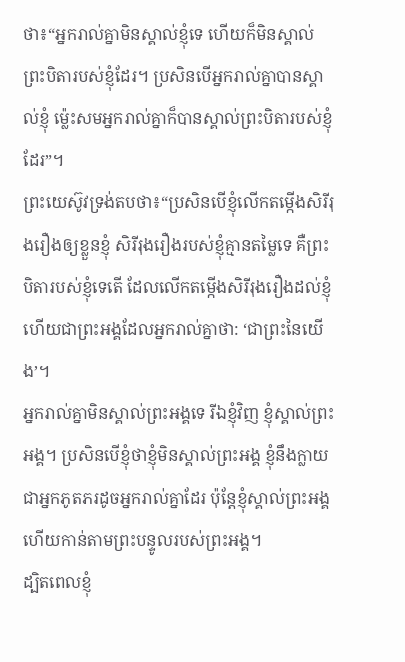ថា៖“អ្នករាល់គ្នាមិនស្គាល់ខ្ញុំទេ ហើយក៏មិនស្គាល់ព្រះបិតារបស់ខ្ញុំដែរ។ ប្រសិនបើអ្នករាល់គ្នាបានស្គាល់ខ្ញុំ ម្ល៉េះសមអ្នករាល់គ្នាក៏បានស្គាល់ព្រះបិតារបស់ខ្ញុំដែរ”។
ព្រះយេស៊ូវទ្រង់តបថា៖“ប្រសិនបើខ្ញុំលើកតម្កើងសិរីរុងរឿងឲ្យខ្លួនខ្ញុំ សិរីរុងរឿងរបស់ខ្ញុំគ្មានតម្លៃទេ គឺព្រះបិតារបស់ខ្ញុំទេតើ ដែលលើកតម្កើងសិរីរុងរឿងដល់ខ្ញុំ ហើយជាព្រះអង្គដែលអ្នករាល់គ្នាថា: ‘ជាព្រះនៃយើង’។
អ្នករាល់គ្នាមិនស្គាល់ព្រះអង្គទេ រីឯខ្ញុំវិញ ខ្ញុំស្គាល់ព្រះអង្គ។ ប្រសិនបើខ្ញុំថាខ្ញុំមិនស្គាល់ព្រះអង្គ ខ្ញុំនឹងក្លាយជាអ្នកភូតភរដូចអ្នករាល់គ្នាដែរ ប៉ុន្តែខ្ញុំស្គាល់ព្រះអង្គ ហើយកាន់តាមព្រះបន្ទូលរបស់ព្រះអង្គ។
ដ្បិតពេលខ្ញុំ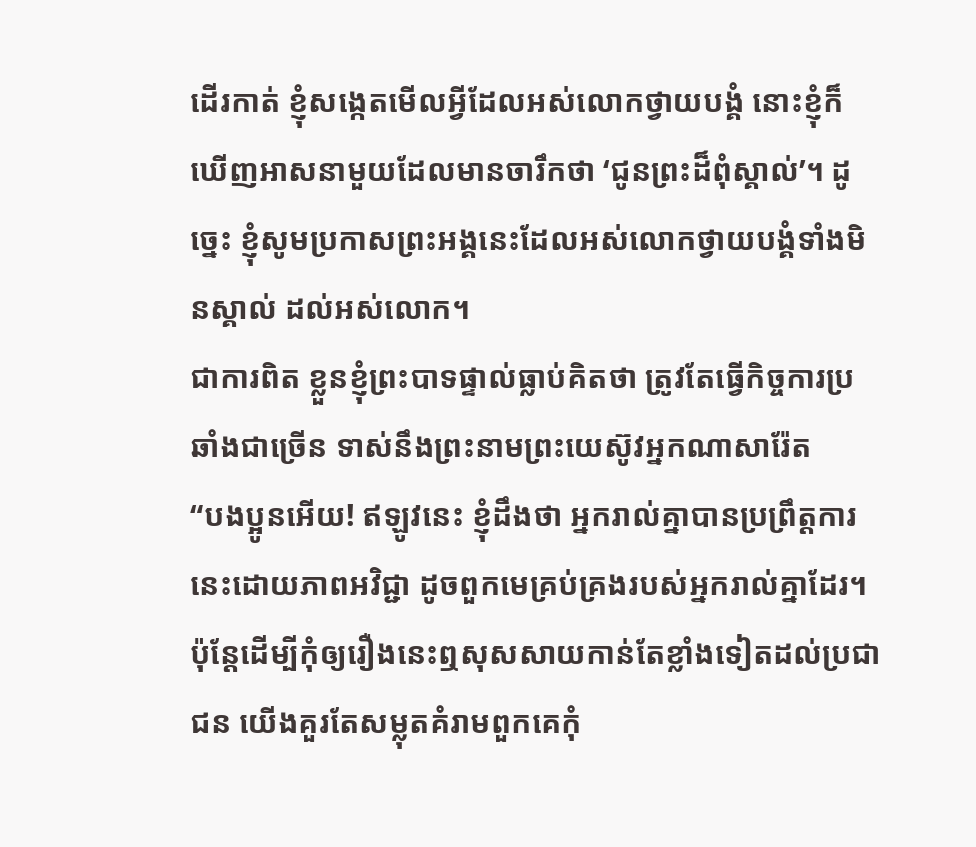ដើរកាត់ ខ្ញុំសង្កេតមើលអ្វីដែលអស់លោកថ្វាយបង្គំ នោះខ្ញុំក៏ឃើញអាសនាមួយដែលមានចារឹកថា ‘ជូនព្រះដ៏ពុំស្គាល់’។ ដូច្នេះ ខ្ញុំសូមប្រកាសព្រះអង្គនេះដែលអស់លោកថ្វាយបង្គំទាំងមិនស្គាល់ ដល់អស់លោក។
ជាការពិត ខ្លួនខ្ញុំព្រះបាទផ្ទាល់ធ្លាប់គិតថា ត្រូវតែធ្វើកិច្ចការប្រឆាំងជាច្រើន ទាស់នឹងព្រះនាមព្រះយេស៊ូវអ្នកណាសារ៉ែត
“បងប្អូនអើយ! ឥឡូវនេះ ខ្ញុំដឹងថា អ្នករាល់គ្នាបានប្រព្រឹត្តការនេះដោយភាពអវិជ្ជា ដូចពួកមេគ្រប់គ្រងរបស់អ្នករាល់គ្នាដែរ។
ប៉ុន្តែដើម្បីកុំឲ្យរឿងនេះឮសុសសាយកាន់តែខ្លាំងទៀតដល់ប្រជាជន យើងគួរតែសម្លុតគំរាមពួកគេកុំ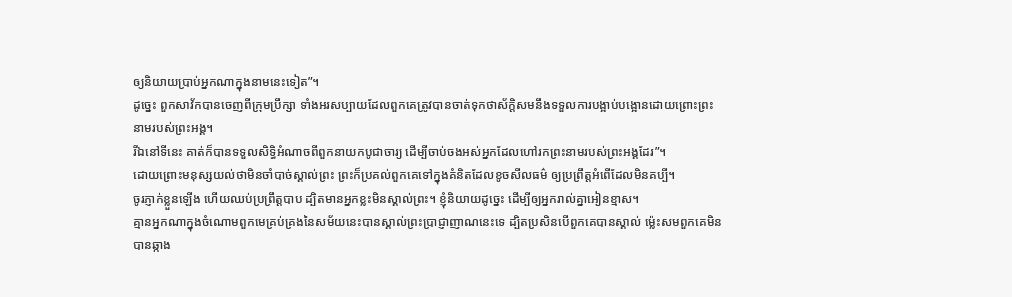ឲ្យនិយាយប្រាប់អ្នកណាក្នុងនាមនេះទៀត”។
ដូច្នេះ ពួកសាវ័កបានចេញពីក្រុមប្រឹក្សា ទាំងអរសប្បាយដែលពួកគេត្រូវបានចាត់ទុកថាស័ក្ដិសមនឹងទទួលការបង្អាប់បង្អោនដោយព្រោះព្រះនាមរបស់ព្រះអង្គ។
រីឯនៅទីនេះ គាត់ក៏បានទទួលសិទ្ធិអំណាចពីពួកនាយកបូជាចារ្យ ដើម្បីចាប់ចងអស់អ្នកដែលហៅរកព្រះនាមរបស់ព្រះអង្គដែរ”។
ដោយព្រោះមនុស្សយល់ថាមិនចាំបាច់ស្គាល់ព្រះ ព្រះក៏ប្រគល់ពួកគេទៅក្នុងគំនិតដែលខូចសីលធម៌ ឲ្យប្រព្រឹត្តអំពើដែលមិនគប្បី។
ចូរភ្ញាក់ខ្លួនឡើង ហើយឈប់ប្រព្រឹត្តបាប ដ្បិតមានអ្នកខ្លះមិនស្គាល់ព្រះ។ ខ្ញុំនិយាយដូច្នេះ ដើម្បីឲ្យអ្នករាល់គ្នាអៀនខ្មាស។
គ្មានអ្នកណាក្នុងចំណោមពួកមេគ្រប់គ្រងនៃសម័យនេះបានស្គាល់ព្រះប្រាជ្ញាញាណនេះទេ ដ្បិតប្រសិនបើពួកគេបានស្គាល់ ម្ល៉េះសមពួកគេមិនបានឆ្កាង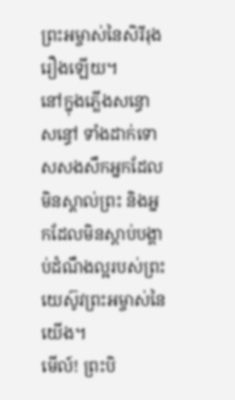ព្រះអម្ចាស់នៃសិរីរុងរឿងឡើយ។
នៅក្នុងភ្លើងសន្ធោសន្ធៅ ទាំងដាក់ទោសសងសឹកអ្នកដែលមិនស្គាល់ព្រះ និងអ្នកដែលមិនស្ដាប់បង្គាប់ដំណឹងល្អរបស់ព្រះយេស៊ូវព្រះអម្ចាស់នៃយើង។
មើល៍! ព្រះបិ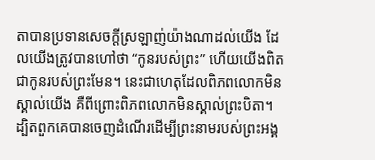តាបានប្រទានសេចក្ដីស្រឡាញ់យ៉ាងណាដល់យើង ដែលយើងត្រូវបានហៅថា “កូនរបស់ព្រះ” ហើយយើងពិតជាកូនរបស់ព្រះមែន។ នេះជាហេតុដែលពិភពលោកមិនស្គាល់យើង គឺពីព្រោះពិភពលោកមិនស្គាល់ព្រះបិតា។
ដ្បិតពួកគេបានចេញដំណើរដើម្បីព្រះនាមរបស់ព្រះអង្គ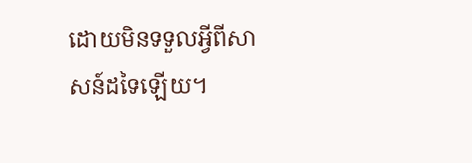ដោយមិនទទួលអ្វីពីសាសន៍ដទៃឡើយ។